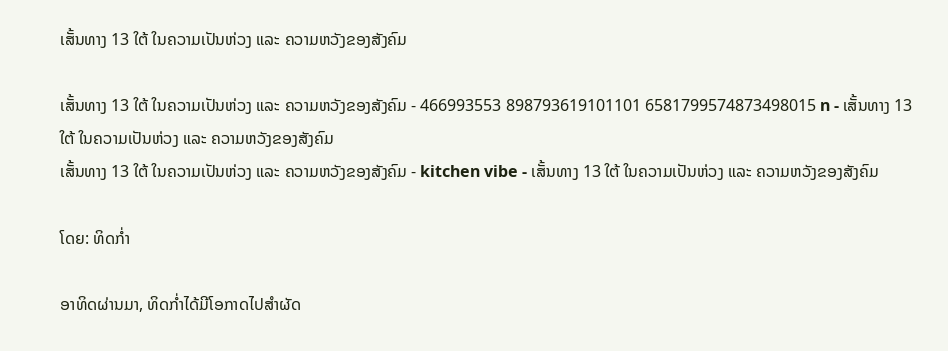ເສັ້ນທາງ 13 ໃຕ້ ໃນຄວາມເປັນຫ່ວງ ແລະ ຄວາມຫວັງຂອງສັງຄົມ

ເສັ້ນທາງ 13 ໃຕ້ ໃນຄວາມເປັນຫ່ວງ ແລະ ຄວາມຫວັງຂອງສັງຄົມ - 466993553 898793619101101 6581799574873498015 n - ເສັ້ນທາງ 13 ໃຕ້ ໃນຄວາມເປັນຫ່ວງ ແລະ ຄວາມຫວັງຂອງສັງຄົມ
ເສັ້ນທາງ 13 ໃຕ້ ໃນຄວາມເປັນຫ່ວງ ແລະ ຄວາມຫວັງຂອງສັງຄົມ - kitchen vibe - ເສັ້ນທາງ 13 ໃຕ້ ໃນຄວາມເປັນຫ່ວງ ແລະ ຄວາມຫວັງຂອງສັງຄົມ

ໂດຍ: ທິດກໍ່າ

ອາທິດຜ່ານມາ, ທິດກໍ່າໄດ້ມີໂອກາດໄປສໍາຜັດ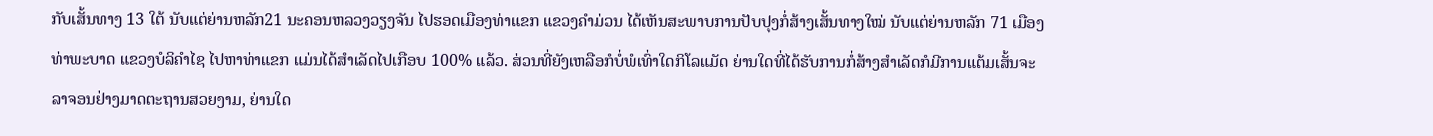ກັບເສັ້ນທາງ 13 ໃຕ້ ນັບແຕ່ຍ່ານຫລັກ21 ນະຄອນຫລວງວຽງຈັນ ໄປຮອດເມືອງທ່າແຂກ ແຂວງຄໍາມ່ວນ ໄດ້ເຫັນສະພາບການປັບປຸງກໍ່ສ້າງເສັ້ນທາງໃໝ່ ນັບແຕ່ຍ່ານຫລັກ 71 ເມືອງທ່າພະບາດ ແຂວງບໍລິຄໍາໄຊ ໄປຫາທ່າແຂກ ແມ່ນໄດ້ສໍາເລັດໄປເກືອບ 100% ແລ້ວ. ສ່ວນທີ່ຍັງເຫລືອກໍບໍ່ພໍເທົ່າໃດກິໂລແມັດ ຍ່ານໃດທີ່ໄດ້ຮັບການກໍ່ສ້າງສໍາເລັດກໍມີການແຕ້ມເສັ້ນຈະລາຈອນຢ່າງມາດຕະຖານສວຍງາມ, ຍ່ານໃດ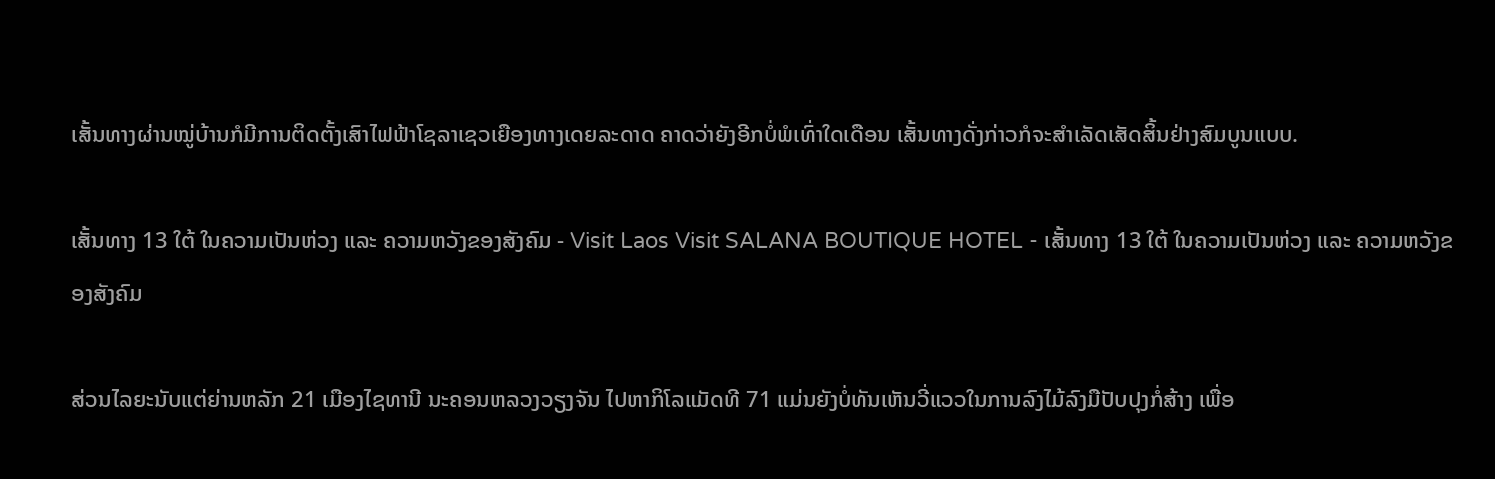ເສັ້ນທາງຜ່ານໝູ່ບ້ານກໍມີການຕິດຕັ້ງເສົາໄຟຟ້າໂຊລາເຊວເຍືອງທາງເດຍລະດາດ ຄາດວ່າຍັງອີກບໍ່ພໍເທົ່າໃດເດືອນ ເສັ້ນທາງດັ່ງກ່າວກໍຈະສໍາເລັດເສັດສິ້ນຢ່າງສົມບູນແບບ.

ເສັ້ນທາງ 13 ໃຕ້ ໃນຄວາມເປັນຫ່ວງ ແລະ ຄວາມຫວັງຂອງສັງຄົມ - Visit Laos Visit SALANA BOUTIQUE HOTEL - ເສັ້ນທາງ 13 ໃຕ້ ໃນຄວາມເປັນຫ່ວງ ແລະ ຄວາມຫວັງຂອງສັງຄົມ

ສ່ວນໄລຍະນັບແຕ່ຍ່ານຫລັກ 21 ເມືອງໄຊທານີ ນະຄອນຫລວງວຽງຈັນ ໄປຫາກິໂລແມັດທີ 71 ແມ່ນຍັງບໍ່ທັນເຫັນວີ່ແວວໃນການລົງໄມ້ລົງມືປັບປຸງກໍ່ສ້າງ ເພື່ອ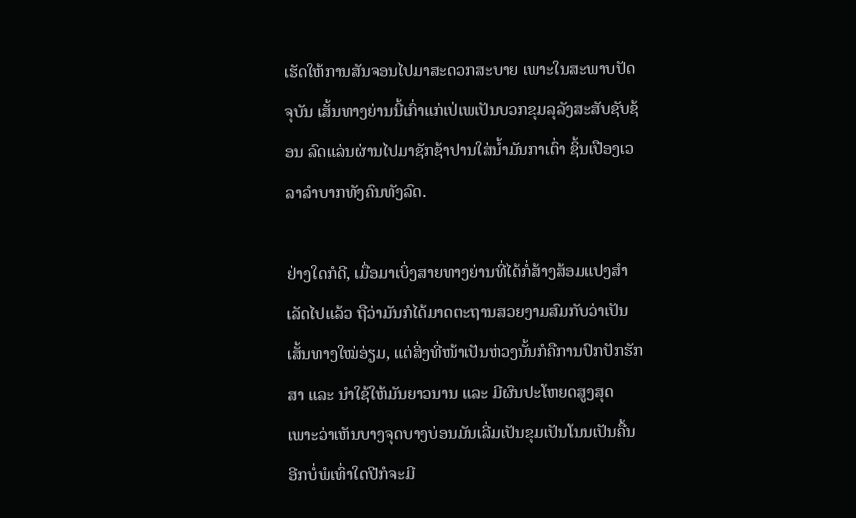ເຮັດໃຫ້ການສັນຈອນໄປມາສະດວກສະບາຍ ເພາະໃນສະພາບປັດຈຸບັນ ເສັ້ນທາງຍ່ານນີ້ເກົ່າແກ່ເປ່ເພເປັນບວກຂຸມລຸລັງສະສັບຊັບຊ້ອນ ລົດແລ່ນຜ່ານໄປມາຊັກຊ້າປານໃສ່ນໍ້າມັນກາເຕົ່າ ຊິ້ນເປືອງເວລາລໍາບາກທັງຄົນທັງລົດ.

ຢ່າງໃດກໍດີ, ເມື່ອມາເບິ່ງສາຍທາງຍ່ານທີ່ໄດ້ກໍ່ສ້າງສ້ອມແປງສໍາເລັດໄປແລ້ວ ຖືວ່າມັນກໍໄດ້ມາດຕະຖານສວຍງາມສົມກັບວ່າເປັນເສັ້ນທາງໃໝ່ອ່ຽມ, ແຕ່ສິ່ງທີ່ໜ້າເປັນຫ່ວງນັ້ນກໍຄືການປົກປັກຮັກສາ ແລະ ນໍາໃຊ້ໃຫ້ມັນຍາວນານ ແລະ ມີຜົນປະໂຫຍດສູງສຸດ ເພາະວ່າເຫັນບາງຈຸດບາງບ່ອນມັນເລີ່ມເປັນຂຸມເປັນໂນນເປັນຄື້ນ ອີກບໍ່ພໍເທົ່າໃດປີກໍຈະມີ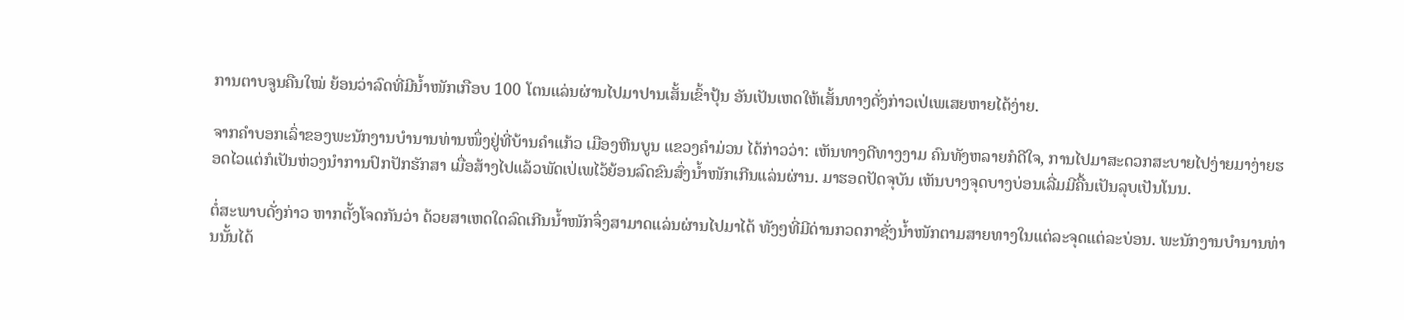ການຕາບຈູນຄືນໃໝ່ ຍ້ອນວ່າລົດທີ່ມີນໍ້າໜັກເກືອບ 100 ໂຕນແລ່ນຜ່ານໄປມາປານເສັ້ນເຂົ້າປຸ້ນ ອັນເປັນເຫດໃຫ້ເສັ້ນທາງດັ່ງກ່າວເປ່ເພເສຍຫາຍໄດ້ງ່າຍ.

ຈາກຄໍາບອກເລົ່າຂອງພະນັກງານບໍານານທ່ານໜຶ່ງຢູ່ທີ່ບ້ານຄໍາແກ້ວ ເມືອງຫີນບູນ ແຂວງຄໍາມ່ວນ ໄດ້ກ່າວວ່າ: ເຫັນທາງດີທາງງາມ ຄົນທັງຫລາຍກໍດີໃຈ, ການໄປມາສະດວກສະບາຍໄປງ່າຍມາງ່າຍຮອດໄວແຕ່ກໍເປັນຫ່ວງນໍາການປົກປັກຮັກສາ ເມື່ອສ້າງໄປແລ້ວພັດເປ່ເພໄວ້ຍ້ອນລົດຂົນສົ່ງນໍ້າໜັກເກີນແລ່ນຜ່ານ. ມາຮອດປັດຈຸບັນ ເຫັນບາງຈຸດບາງບ່ອນເລີ່ມມີຄື້ນເປັນລຸບເປັນໂນນ.

ຕໍ່ສະພາບດັ່ງກ່າວ ຫາກຕັ້ງໂຈດກັນວ່າ ດ້ວຍສາເຫດໃດລົດເກີນນໍ້າໜັກຈຶ່ງສາມາດແລ່ນຜ່ານໄປມາໄດ້ ທັງໆທີ່ມີດ່ານກວດກາຊັ່ງນໍ້າໜັກຕາມສາຍທາງໃນແຕ່ລະຈຸດແຕ່ລະບ່ອນ. ພະນັກງານບໍານານທ່ານນັ້ນໄດ້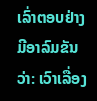ເລົ່າຕອບຢ່າງມີອາລົມຂັນວ່າ: ເວົາເລື່ອງ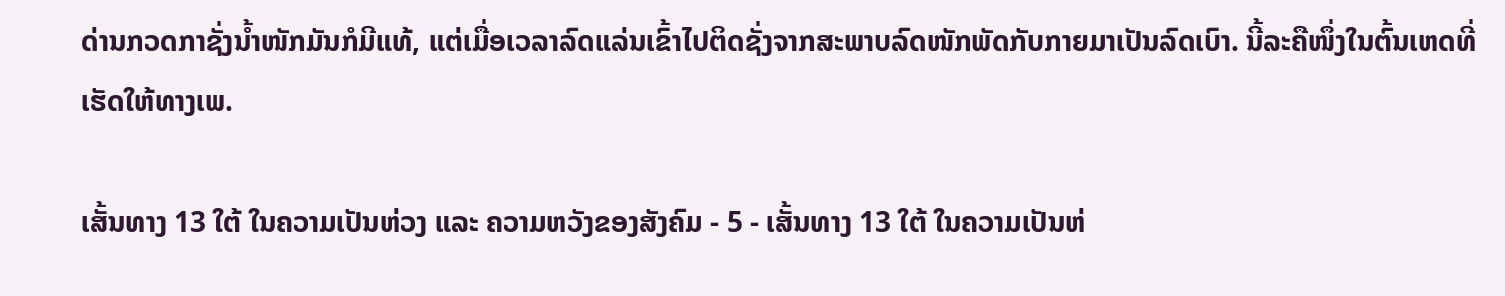ດ່ານກວດກາຊັ່ງນໍ້າໜັກມັນກໍມີແທ້, ແຕ່ເມື່ອເວລາລົດແລ່ນເຂົ້າໄປຕິດຊັ່ງຈາກສະພາບລົດໜັກພັດກັບກາຍມາເປັນລົດເບົາ. ນີ້ລະຄືໜຶ່ງໃນຕົ້ນເຫດທີ່ເຮັດໃຫ້ທາງເພ.

ເສັ້ນທາງ 13 ໃຕ້ ໃນຄວາມເປັນຫ່ວງ ແລະ ຄວາມຫວັງຂອງສັງຄົມ - 5 - ເສັ້ນທາງ 13 ໃຕ້ ໃນຄວາມເປັນຫ່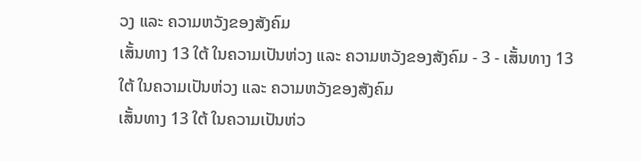ວງ ແລະ ຄວາມຫວັງຂອງສັງຄົມ
ເສັ້ນທາງ 13 ໃຕ້ ໃນຄວາມເປັນຫ່ວງ ແລະ ຄວາມຫວັງຂອງສັງຄົມ - 3 - ເສັ້ນທາງ 13 ໃຕ້ ໃນຄວາມເປັນຫ່ວງ ແລະ ຄວາມຫວັງຂອງສັງຄົມ
ເສັ້ນທາງ 13 ໃຕ້ ໃນຄວາມເປັນຫ່ວ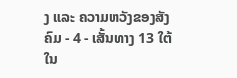ງ ແລະ ຄວາມຫວັງຂອງສັງຄົມ - 4 - ເສັ້ນທາງ 13 ໃຕ້ ໃນ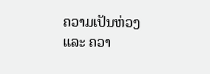ຄວາມເປັນຫ່ວງ ແລະ ຄວາ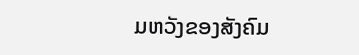ມຫວັງຂອງສັງຄົມ